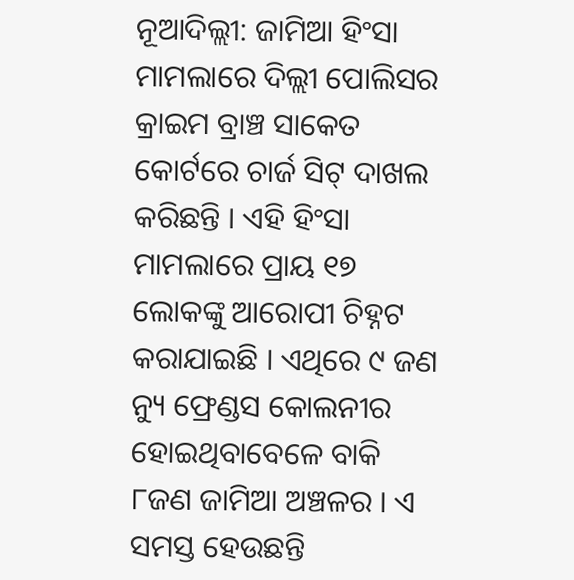ନୂଆଦିଲ୍ଲୀ: ଜାମିଆ ହିଂସା ମାମଲାରେ ଦିଲ୍ଲୀ ପୋଲିସର କ୍ରାଇମ ବ୍ରାଞ୍ଚ ସାକେତ କୋର୍ଟରେ ଚାର୍ଜ ସିଟ୍ ଦାଖଲ କରିଛନ୍ତି । ଏହି ହିଂସା ମାମଲାରେ ପ୍ରାୟ ୧୭ ଲୋକଙ୍କୁ ଆରୋପୀ ଚିହ୍ନଟ କରାଯାଇଛି । ଏଥିରେ ୯ ଜଣ ନ୍ୟୁ ଫ୍ରେଣ୍ଡସ କୋଲନୀର ହୋଇଥିବାବେଳେ ବାକି ୮ଜଣ ଜାମିଆ ଅଞ୍ଚଳର । ଏ ସମସ୍ତ ହେଉଛନ୍ତି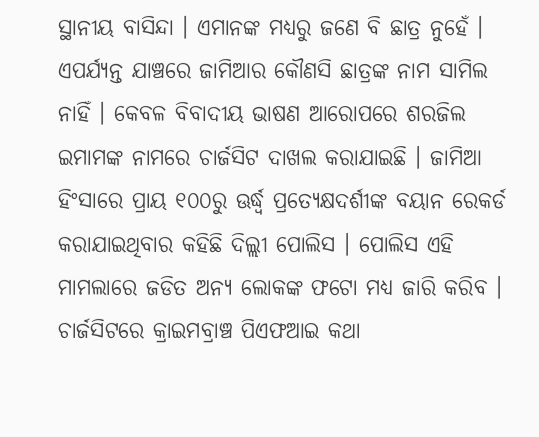ସ୍ଥାନୀୟ ବାସିନ୍ଦା । ଏମାନଙ୍କ ମଧ୍ୟରୁ ଜଣେ ବି ଛାତ୍ର ନୁହେଁ ।
ଏପର୍ଯ୍ୟନ୍ତ ଯାଞ୍ଚରେ ଜାମିଆର କୌଣସି ଛାତ୍ରଙ୍କ ନାମ ସାମିଲ ନାହିଁ । କେବଳ ବିବାଦୀୟ ଭାଷଣ ଆରୋପରେ ଶରଜିଲ ଇମାମଙ୍କ ନାମରେ ଚାର୍ଜସିଟ ଦାଖଲ କରାଯାଇଛି । ଜାମିଆ ହିଂସାରେ ପ୍ରାୟ ୧୦୦ରୁ ଊର୍ଦ୍ଧ୍ବ ପ୍ରତ୍ୟେକ୍ଷଦର୍ଶୀଙ୍କ ବୟାନ ରେକର୍ଡ କରାଯାଇଥିବାର କହିଛି ଦିଲ୍ଲୀ ପୋଲିସ । ପୋଲିସ ଏହି ମାମଲାରେ ଜଡିତ ଅନ୍ୟ ଲୋକଙ୍କ ଫଟୋ ମଧ୍ୟ ଜାରି କରିବ । ଚାର୍ଜସିଟରେ କ୍ରାଇମବ୍ରାଞ୍ଚ ପିଏଫଆଇ କଥା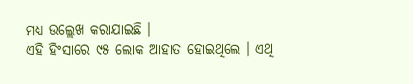ମଧ୍ୟ ଉଲ୍ଲେଖ କରାଯାଇଛି ।
ଏହି ହିଂସାରେ ୯୫ ଲୋକ ଆହାତ ହୋଇଥିଲେ । ଏଥି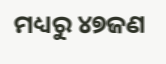ମଧ୍ୟରୁ ୪୭ଜଣ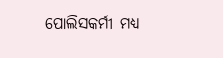ପୋଲିସକର୍ମୀ ମଧ୍ୟ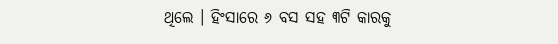ଥିଲେ । ହିଂସାରେ ୬ ବସ ସହ ୩ଟି କାରକୁ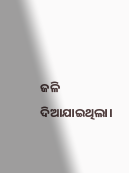ଜଳି ଦିଆଯାଇଥିଲା।